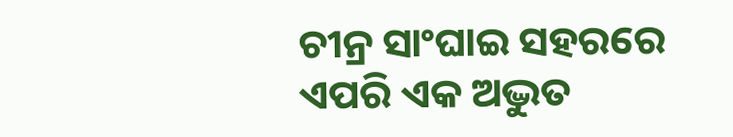ଚୀନ୍ର ସାଂଘାଇ ସହରରେ ଏପରି ଏକ ଅଦ୍ଭୁତ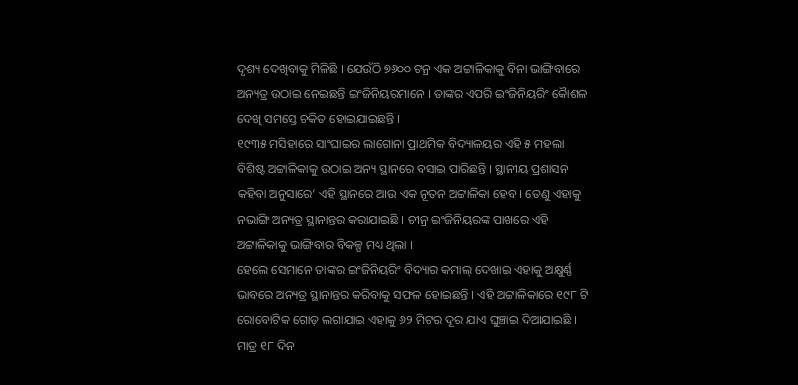ଦୃଶ୍ୟ ଦେଖିବାକୁ ମିଳିଛି । ଯେଉଁଠି ୭୬୦୦ ଟନ୍ର ଏକ ଅଟ୍ଟାଳିକାକୁ ବିନା ଭାଙ୍ଗିବାରେ ଅନ୍ୟତ୍ର ଉଠାଇ ନେଇଛନ୍ତି ଇଂଜିନିୟରମାନେ । ତାଙ୍କର ଏପରି ଇଂଜିନିୟରିଂ କୈାଶଳ ଦେଖି ସମସ୍ତେ ଚକିତ ହୋଇଯାଇଛନ୍ତି ।
୧୯୩୫ ମସିହାରେ ସାଂଘାଇର ଲାଗୋନା ପ୍ରାଥମିକ ବିଦ୍ୟାଳୟର ଏହି ୫ ମହଲା ବିଶିଷ୍ଟ ଅଟ୍ଟାଳିକାକୁ ଉଠାଇ ଅନ୍ୟ ସ୍ଥାନରେ ବସାଇ ପାରିଛନ୍ତି । ସ୍ଥାନୀୟ ପ୍ରଶାସନ କହିବା ଅନୁସାରେ‘ ଏହି ସ୍ଥାନରେ ଆଉ ଏକ ନୂତନ ଅଟ୍ଟାଳିକା ହେବ । ତେଣୁ ଏହାକୁ ନଭାଙ୍ଗି ଅନ୍ୟତ୍ର ସ୍ଥାନାନ୍ତର କରାଯାଇଛି । ଚୀନ୍ର ଇଂଜିନିୟରଙ୍କ ପାଖରେ ଏହି ଅଟ୍ଟାଳିକାକୁ ଭାଙ୍ଗିବାର ବିକଳ୍ପ ମଧ୍ୟ ଥିଲା ।
ହେଲେ ସେମାନେ ତାଙ୍କର ଇଂଜିନିୟରିଂ ବିଦ୍ୟାର କମାଲ୍ ଦେଖାଇ ଏହାକୁ ଅକ୍ଷୁର୍ଣ୍ଣ ଭାବରେ ଅନ୍ୟତ୍ର ସ୍ଥାନାନ୍ତର କରିବାକୁ ସଫଳ ହୋଇଛନ୍ତି । ଏହି ଅଟ୍ଟାଳିକାରେ ୧୯୮ ଟି ରୋବୋଟିକ ଗୋଡ଼ ଲଗାଯାଇ ଏହାକୁ ୬୨ ମିଟର ଦୂର ଯାଏ ଘୁଞ୍ଚାଇ ଦିଆଯାଇଛି । ମାତ୍ର ୧୮ ଦିନ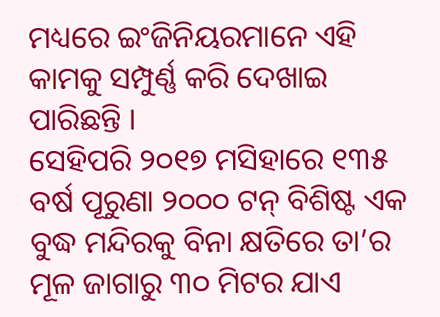ମଧ୍ୟରେ ଇଂଜିନିୟରମାନେ ଏହି କାମକୁ ସମ୍ପୁର୍ଣ୍ଣ କରି ଦେଖାଇ ପାରିଛନ୍ତି ।
ସେହିପରି ୨୦୧୭ ମସିହାରେ ୧୩୫ ବର୍ଷ ପୂରୁଣା ୨୦୦୦ ଟନ୍ ବିଶିଷ୍ଟ ଏକ ବୁଦ୍ଧ ମନ୍ଦିରକୁ ବିନା କ୍ଷତିରେ ତା’ର ମୂଳ ଜାଗାରୁ ୩୦ ମିଟର ଯାଏ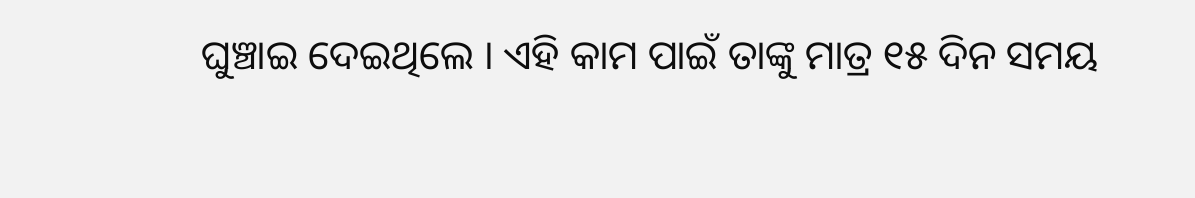ଘୁଞ୍ଚାଇ ଦେଇଥିଲେ । ଏହି କାମ ପାଇଁ ତାଙ୍କୁ ମାତ୍ର ୧୫ ଦିନ ସମୟ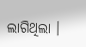ଲାଗିଥିଲା ।